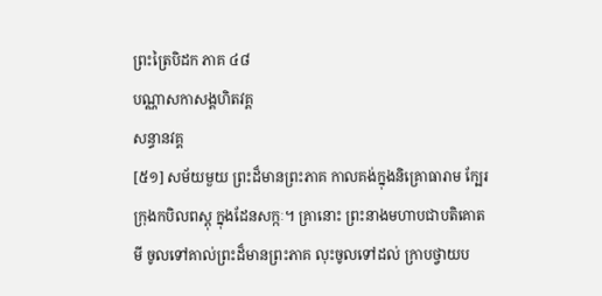ព្រះត្រៃបិដក ភាគ ៤៨
បណ្ណាសកាសង្គហិតវគ្គ
សន្ធានវគ្គ
[៥១] សម័យមួយ ព្រះដ៏មានព្រះភាគ កាលគង់ក្នុងនិគ្រោធារាម ក្បែរក្រុងកបិលពស្តុ ក្នុងដែនសក្កៈ។ គ្រានោះ ព្រះនាងមហាបជាបតិគោតមី ចូលទៅគាល់ព្រះដ៏មានព្រះភាគ លុះចូលទៅដល់ ក្រាបថ្វាយប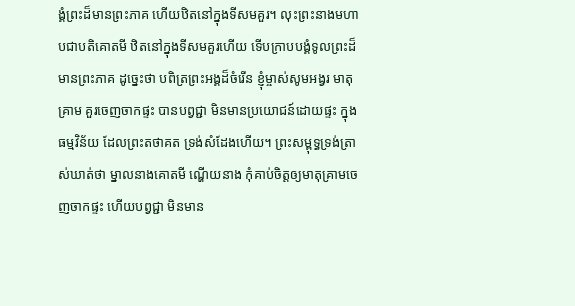ង្គំព្រះដ៏មានព្រះភាគ ហើយឋិតនៅក្នុងទីសមគួរ។ លុះព្រះនាងមហាបជាបតិគោតមី ឋិតនៅក្នុងទីសមគួរហើយ ទើបក្រាបបង្គំទូលព្រះដ៏មានព្រះភាគ ដូច្នេះថា បពិត្រព្រះអង្គដ៏ចំរើន ខ្ញុំម្ចាស់សូមអង្វរ មាតុគ្រាម គួរចេញចាកផ្ទះ បានបព្វជ្ជា មិនមានប្រយោជន៍ដោយផ្ទះ ក្នុងធម្មវិន័យ ដែលព្រះតថាគត ទ្រង់សំដែងហើយ។ ព្រះសម្ពុទ្ធទ្រង់ត្រាស់ឃាត់ថា ម្នាលនាងគោតមី ណ្ហើយនាង កុំគាប់ចិត្តឲ្យមាតុគ្រាមចេញចាកផ្ទះ ហើយបព្វជ្ជា មិនមាន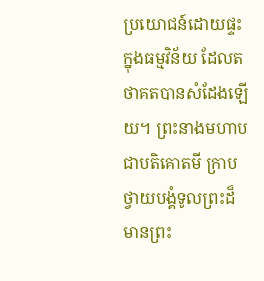ប្រយោជន៍ដោយផ្ទះ ក្នុងធម្មវិន័យ ដែលតថាគតបានសំដែងឡើយ។ ព្រះនាងមហាបជាបតិគោតមី ក្រាបថ្វាយបង្គំទូលព្រះដ៏មានព្រះ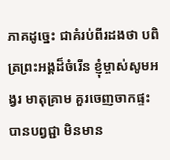ភាគដូច្នេះ ជាគំរប់ពីរដងថា បពិត្រព្រះអង្គដ៏ចំរើន ខ្ញុំម្ចាស់សូមអង្វរ មាតុគ្រាម គួរចេញចាកផ្ទះ បានបព្វជ្ជា មិនមាន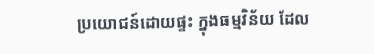ប្រយោជន៍ដោយផ្ទះ ក្នុងធម្មវិន័យ ដែល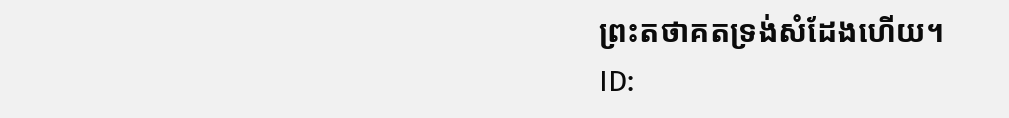ព្រះតថាគតទ្រង់សំដែងហើយ។
ID: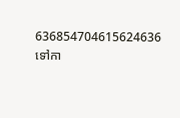636854704615624636
ទៅកា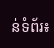ន់ទំព័រ៖